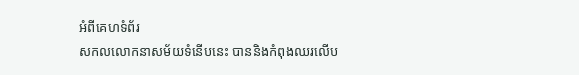អំពីគេហទំព័រ
សកលលោកនាសម័យទំនើបនេះ បាននិងកំពុងឈរលើប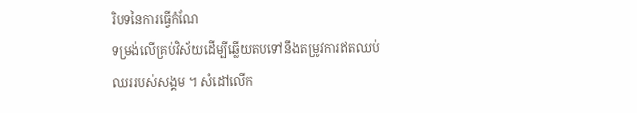រិបទនៃការធ្វើកំណែ
ទម្រង់លើគ្រប់វិស័យដើម្បីឆ្លើយតបទៅនឹងតម្រូវការឥតឈប់ឈររបស់សង្គម ។ សំដៅលើក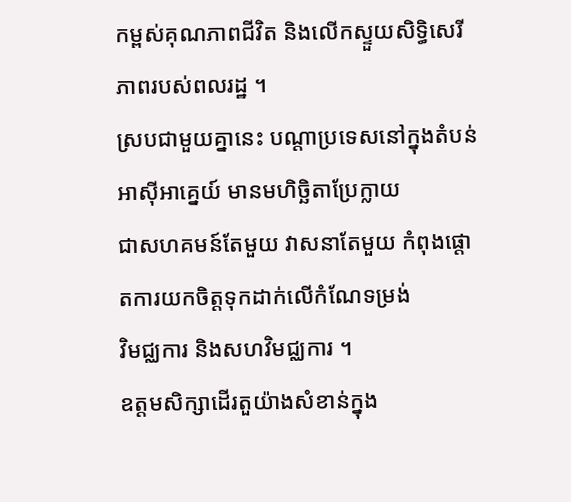កម្ពស់គុណភាពជីវិត និងលើកស្ទួយសិទ្ធិសេរីភាពរបស់ពលរដ្ឋ ។
ស្របជាមួយគ្នានេះ បណ្តាប្រទេសនៅក្នុងតំបន់អាស៊ីអាគ្នេយ៍ មានមហិច្ឆិតាប្រែក្លាយ
ជាសហគមន៍តែមួយ វាសនាតែមួយ កំពុងផ្តោតការយកចិត្តទុកដាក់លើកំណែទម្រង់
វិមជ្ឈការ និងសហវិមជ្ឈការ ។
ឧត្តមសិក្សាដើរតួយ៉ាងសំខាន់ក្នុង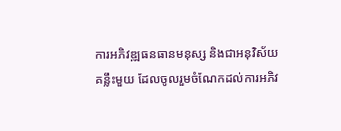ការអភិវឌ្ឍធនធានមនុស្ស និងជាអនុវិស័យ
គន្លឹះមួយ ដែលចូលរួមចំណែកដល់ការអភិវ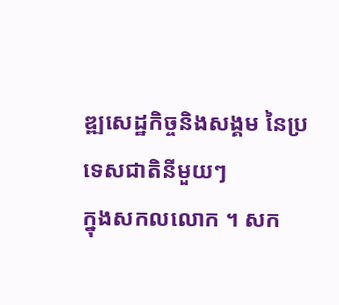ឌ្ឍសេដ្ឋកិច្ចនិងសង្គម នៃប្រទេសជាតិនីមួយៗ
ក្នុងសកលលោក ។ សក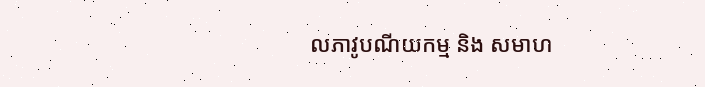លភាវូបណីយកម្ម និង សមាហ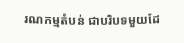រណកម្មតំបន់ ជាបរិបទមួយដែ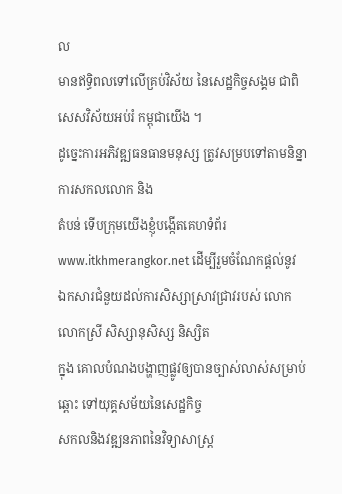ល
មានឥទ្ធិពលទៅលើគ្រប់វិស័យ នៃសេដ្ឋកិច្ចសង្គម ជាពិសេសវិស័យអប់រំ កម្ពុជាយើង ។
ដូច្នេះការអភិវឌ្ឍធនធានមនុស្ស ត្រូវសម្របទៅតាមនិន្នាការសកលលោក និង
តំបន់ ទើបក្រុមយើងខ្ញុំបង្កើតគេហទំព័រ www.itkhmerangkor.net ដើម្បីរួមចំណែកផ្តល់នូវ
ឯកសារជំនួយដល់ការសិស្សាស្រាវជ្រាវរបស់ លោក លោកស្រី សិស្សានុសិស្ស និស្សិត
ក្នុង គោលបំណងបង្ហាញផ្លូវឲ្យបានច្បាស់លាស់សម្រាប់ឆ្ពោះ ទៅយុគ្គសម័យនៃសេដ្ឋកិច្ច
សកលនិងវឌ្ឍនភាពនៃវិទ្យាសាស្ត្រ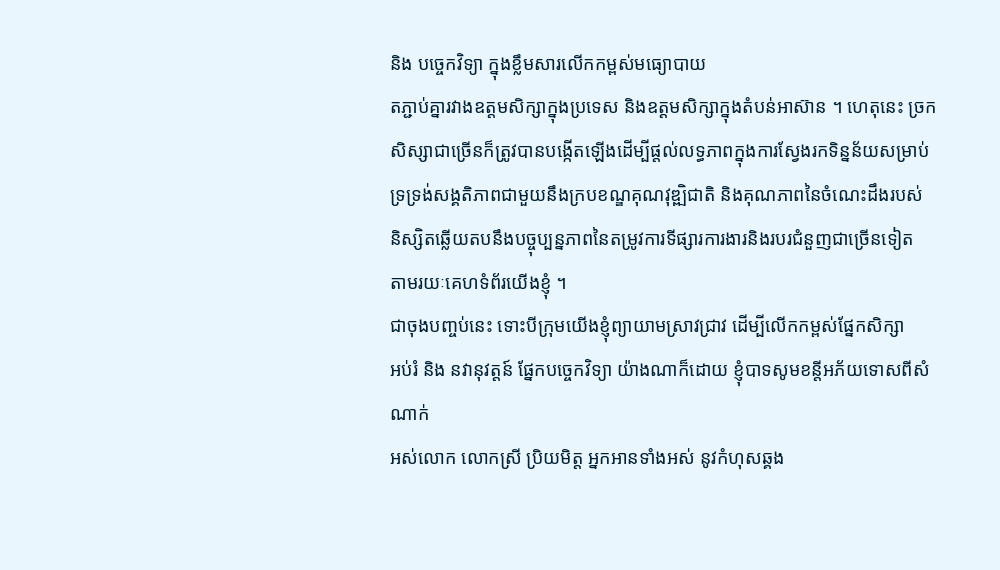និង បច្ចេកវិទ្យា ក្នុងខ្លឹមសារលើកកម្ពស់មធ្យោបាយ
តភ្ជាប់គ្នារវាងឧត្តមសិក្សាក្នុងប្រទេស និងឧត្តមសិក្សាក្នុងតំបន់អាស៊ាន ។ ហេតុនេះ ច្រក
សិស្សាជាច្រើនក៏ត្រូវបានបង្កើតឡើងដើម្បីផ្តល់លទ្ធភាពក្នុងការស្វែងរកទិន្នន័យសម្រាប់
ទ្រទ្រង់សង្គតិភាពជាមួយនឹងក្របខណ្ឌគុណវុឌ្ឍិជាតិ និងគុណភាពនៃចំណេះដឹងរបស់
និស្សិតឆ្លើយតបនឹងបច្ចុប្បន្នភាពនៃតម្រូវការទីផ្សារការងារនិងរបរជំនួញជាច្រើនទៀត
តាមរយៈគេហទំព័រយើងខ្ញុំ ។
ជាចុងបញ្ចប់នេះ ទោះបីក្រុមយើងខ្ញុំព្យាយាមស្រាវជ្រាវ ដើម្បីលើកកម្ពស់ផ្នែកសិក្សា
អប់រំ និង នវានុវត្តន៍ ផ្នែកបច្ចេកវិទ្យា យ៉ាងណាក៏ដោយ ខ្ញុំបាទសូមខន្តីអភ័យទោសពីសំណាក់
អស់លោក លោកស្រី ប្រិយមិត្ត អ្នកអានទាំងអស់ នូវកំហុសឆ្គង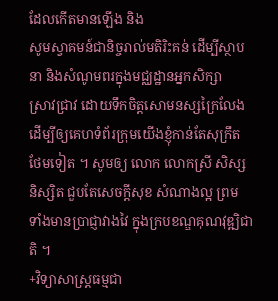ដែលកើតមានឡើង និង
សូមស្វាគមន៍ជានិច្ចរាល់មតិរិះគន់ ដើម្បីស្ថាបនា និងសំណូមពរក្នុងមជ្ឈដ្ឋានអ្នកសិក្សា
ស្រាវជា្រវ ដោយទឹកចិត្តសោមនស្សក្រៃលែង ដើម្បីឲ្យគេហទំព័រក្រុមយើងខ្ញុំកាន់តែសុក្រឹត
ថែមទៀត ។ សូមឲ្យ លោក លោកស្រី សិស្ស និស្សិត ជួបតែសេចក្តីសុខ សំណាងល្អ ព្រម
ទាំងមានប្រាជ្ញាវាងវៃ ក្នុងក្របខណ្ឌគុណវុឌ្ឍិជាតិ ។
+វិទ្យាសាស្ត្រធម្មជា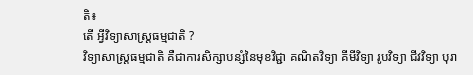តិ៖
តើ អ្វីវិទ្យាសាស្រ្តធម្មជាតិ ?
វិទ្យាសាស្រ្តធម្មជាតិ គឺជាការសិក្សាបន្សំនៃមុខវិជ្ជា គណិតវិទ្យា គីមីវិទ្យា រូបវិទ្យា ជីវវិទ្យា បុរា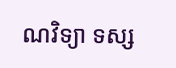ណវិទ្យា ទស្ស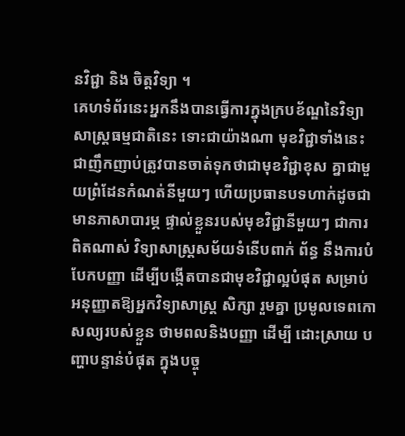នវិជ្ជា និង ចិត្តវិទ្យា ។
គេហទំព័រនេះអ្នកនឹងបានធ្វើការក្នុងក្របខ័ណ្ឌនៃវិទ្យាសាស្រ្តធម្មជាតិនេះ ទោះជាយ៉ាងណា មុខវិជ្ជាទាំងនេះជាញឹកញាប់ត្រូវបានចាត់ទុកថាជាមុខវិជ្ជាខុស គ្នាជាមួយព្រំដែនកំណត់នីមួយៗ ហើយប្រធានបទហាក់ដូចជាមានភាសាបារម្ភ ផ្ទាល់ខ្លួនរបស់មុខវិជ្ជានីមួយៗ ជាការពិតណាស់ វិទ្យាសាស្រ្តសម័យទំនើបពាក់ ព័ន្ធ នឹងការបំបែកបញ្ញា ដើម្បីបង្កើតបានជាមុខវិជ្ជាល្អបំផុត សម្រាប់ អនុញ្ញាតឱ្យអ្នកវិទ្យាសាស្ត្រ សិក្សា រួមគ្នា ប្រមូលទេពកោសល្យរបស់ខ្លួន ថាមពលនិងបញ្ញា ដើម្បី ដោះស្រាយ បញ្ហាបន្ទាន់បំផុត ក្នុងបច្ចុ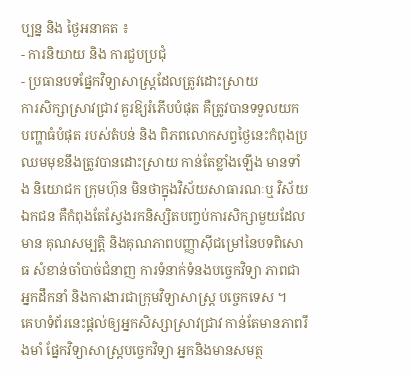ប្បន្ន និង ថ្ងៃអនាគត ៖
- ការនិយាយ និង ការជួបប្រជុំ
- ប្រធានបទផ្នែកវិទ្យាសាស្រ្តដែលត្រូវដោះស្រាយ
ការសិក្សាស្រាវជ្រាវ គួរឱ្យរំភើបបំផុត គឺត្រូវបានទទួលយកបញ្ហាធំបំផុត របស់តំបន់ និង ពិភពលោកសព្វថ្ងៃនេះកំពុងប្រឈមមុខនឹងត្រូវបានដោះស្រាយ កាន់តែខ្លាំងឡើង មានទាំង និយោជក ក្រុមហ៊ុន មិនថាក្នុងវិស័យសាធារណៈឬ វិស័យឯកជន គឺកំពុងតែស្វែងរកនិស្សិតបញ្ចប់ការសិក្សាមួយដែលមាន គុណសម្បតិ្ត និងគុណភាពបញ្ញាស៊ីជម្រៅនៃបទពិសោធ សំខាន់ចាំបាច់ជំនាញ ការទំនាក់ទំនងបច្ចេកវិទ្យា ភាពជាអ្នកដឹកនាំ និងការងារជាក្រុមវិទ្យាសាស្រ្ត បច្ចេកទេស ។
គេហទំព័រនេះផ្តល់ឲ្យអ្នកសិស្សាស្រាវជ្រាវ កាន់តែមានភាពរឹងមាំ ផ្នែកវិទ្យាសាស្ត្របច្ចេកវិទ្យា អ្នកនិងមានសមត្ថ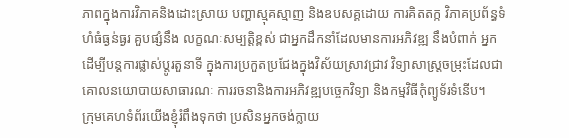ភាពក្នុងការវិភាគនិងដោះស្រាយ បញ្ហាស្មុគស្មាញ និងឧបសគ្គដោយ ការគិតតក្ក វិភាគប្រព័ន្ធទំហំធំធ្ងន់ធ្ងរ គួបផ្សំនឹង លក្ខណៈសម្បត្ដិខ្ពស់ ជាអ្នកដឹកនាំដែលមានការអភិវឌ្ឍ នឹងបំពាក់ អ្នកដើម្បីបន្តការផ្លាស់ប្តូរតួនាទី ក្នុងការប្រកួតប្រជែងក្នុងវិស័យស្រាវជ្រាវ វិទ្យាសាស្រ្តចម្រុះដែលជាគោលនយោបាយសាធារណៈ ការរចនានិងការអភិវឌ្ឍបច្ចេកវិទ្យា និងកម្មវិធីកុំព្យូទ័រទំនើប។
ក្រុមគេហទំព័រយើងខ្ញុំរំពឹងទុកថា ប្រសិនអ្នកចង់ក្លាយ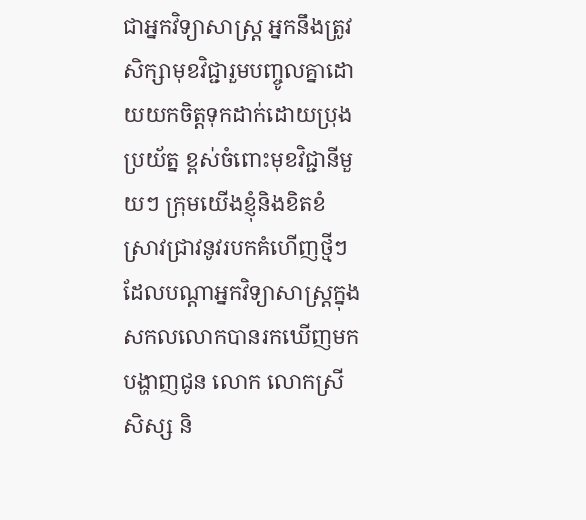ជាអ្នកវិទ្យាសាស្ត្រ អ្នកនឹងត្រូវសិក្សាមុខវិជ្ជារួមបញ្ចូលគ្នាដោយយកចិត្តទុកដាក់ដោយប្រុងប្រយ័ត្ន ខ្ពស់ចំពោះមុខវិជ្ជានីមួយៗ ក្រុមយើងខ្ញុំនិងខិតខំស្រាវជ្រាវនូវរបកគំហើញថ្មីៗ ដែលបណ្តាអ្នកវិទ្យាសាស្រ្តក្នុងសកលលោកបានរកឃើញមកបង្ហាញជូន លោក លោកស្រី សិស្ស និ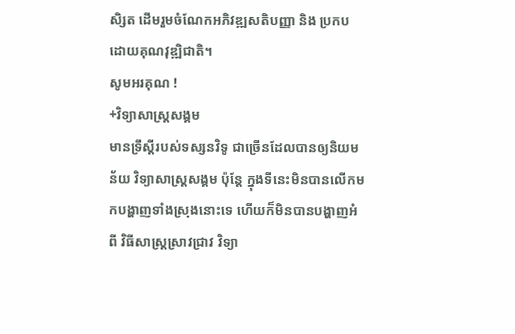សិ្សត ដើមរួមចំណែកអភិវឌ្ឍសតិបញ្ញា និង ប្រកបដោយគុណវុឌ្ឍិជាតិ។
សូមអរគុណ !
+វិទ្យាសាស្ត្រសង្គម
មានទ្រឹស្តីរបស់ទស្សនវិទូ ជាច្រើនដែលបានឲ្យនិយមន័យ វិទ្យាសាស្ត្រសង្គម ប៉ុន្តែ ក្នុងទីនេះមិនបានលើកមកបង្ហាញទាំងស្រុងនោះទេ ហើយក៏មិនបានបង្ហាញអំពី វិធីសាស្ត្រស្រាវជ្រាវ វិទ្យា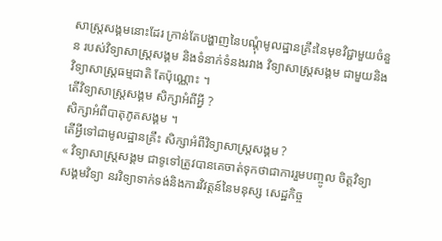សាស្ត្រសង្គមនោះដែរ ក្រាន់តែបង្ហាញនៃបណ្តុំមូលដ្ឋានគ្រឹះនៃមុខវិជ្ជាមួយចំនួន របស់វិទ្យាសាស្ត្រសង្គម និងទំនាក់ទំនងរវាង វិទ្យាសាស្ត្រសង្គម ជាមួយនិង វិទ្យាសាស្ត្រធម្មជាតិ តែប៉ុណ្ណោះ ។
តើវិទ្យាសាស្ត្រសង្គម សិក្សាអំពីអ្វី ?
សិក្សាអំពីបាតុភូតសង្គម ។
តើអ្វីទៅជាមូលដ្ឋានគ្រឹះ សិក្សាអំពីវិទ្យាសាស្ត្រសង្គម ?
« វិទ្យាសាស្ត្រសង្គម ជាទូទៅត្រូវបានគេចាត់ទុកថាជាការរួមបញ្ចូល ចិត្តវិទ្យា សង្គមវិទ្យា នរវិទ្យាទាក់ទង់និងការវិវត្តន៍នៃមនុស្ស សេដ្ឋកិច្ច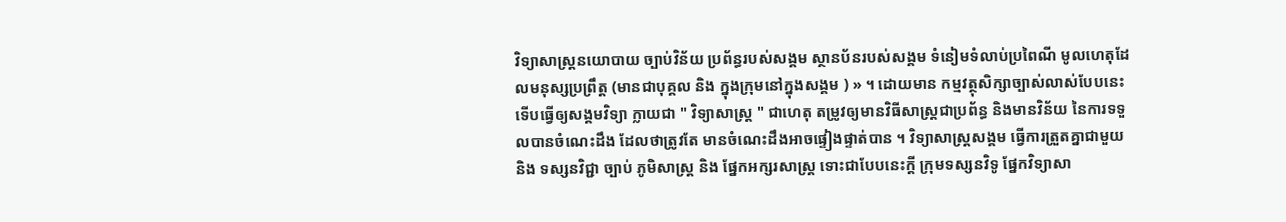វិទ្យាសាស្ត្រនយោបាយ ច្បាប់វិន័យ ប្រព័ន្ធរបស់សង្គម ស្ថានប័នរបស់សង្គម ទំនៀមទំលាប់ប្រពៃណី មូលហេតុដែលមនុស្សប្រព្រឹត្ត (មានជាបុគ្គល និង ក្នុងក្រុមនៅក្នុងសង្គម ) » ។ ដោយមាន កម្មវត្ថុសិក្សាច្បាស់លាស់បែបនេះទើបធ្វើឲ្យសង្គមវិទ្យា ក្លាយជា " វិទ្យាសាស្ត្រ " ជាហេតុ តម្រូវឲ្យមានវិធីសាស្ត្រជាប្រព័ន្ធ និងមានវិន័យ នៃការទទួលបានចំណេះដឹង ដែលថាត្រូវតែ មានចំណេះដឹងអាចផ្ទៀងផ្ទាត់បាន ។ វិទ្យាសាស្ត្រសង្គម ធ្វើការត្រួតគ្នាជាមួយនិង ទស្សនវិជ្ជា ច្បាប់ ភូមិសាស្ត្រ និង ផ្នែកអក្សរសាស្ត្រ ទោះជាបែបនេះក្តី ក្រុមទស្សនវិទូ ផ្នែកវិទ្យាសា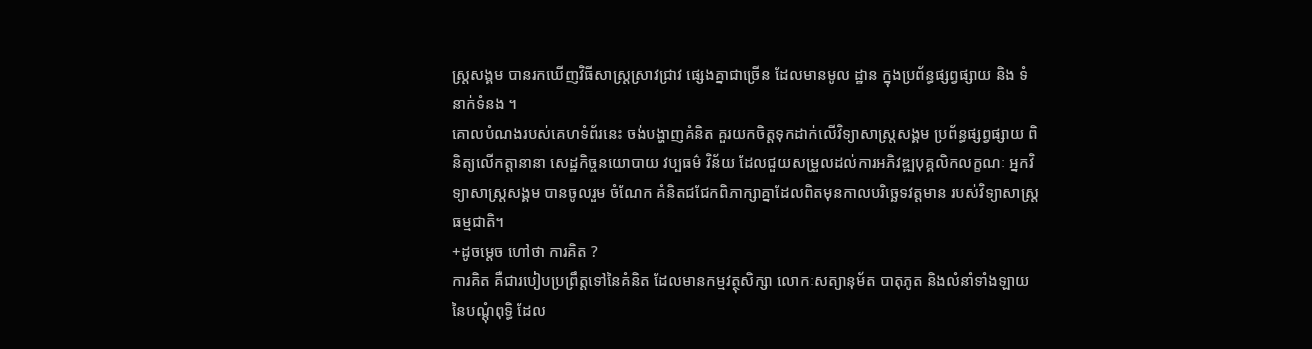ស្ត្រសង្គម បានរកឃើញវិធីសាស្ត្រស្រាវជ្រាវ ផ្សេងគ្នាជាច្រើន ដែលមានមូល ដ្ឋាន ក្នុងប្រព័ន្ធផ្សព្វផ្សាយ និង ទំនាក់ទំនង ។
គោលបំណងរបស់គេហទំព័រនេះ ចង់បង្ហាញគំនិត គួរយកចិត្តទុកដាក់លើវិទ្យាសាស្ត្រសង្គម ប្រព័ន្ធផ្សព្វផ្សាយ ពិនិត្យលើកត្តានានា សេដ្ឋកិច្ចនយោបាយ វប្បធម៌ វិន័យ ដែលជួយសម្រួលដល់ការអភិវឌ្ឍបុគ្គលិកលក្ខណៈ អ្នកវិទ្យាសាស្ត្រសង្គម បានចូលរួម ចំណែក គំនិតជជែកពិភាក្សាគ្នាដែលពិតមុនកាលបរិច្ឆេទវត្តមាន របស់វិទ្យាសាស្ត្រធម្មជាតិ។
+ដូចម្តេច ហៅថា ការគិត ?
ការគិត គឺជារបៀបប្រព្រឹត្តទៅនៃគំនិត ដែលមានកម្មវត្ថុសិក្សា លោកៈសត្យានុម័ត បាតុភូត និងលំនាំទាំងឡាយ នៃបណ្តុំពុទ្ធិ ដែល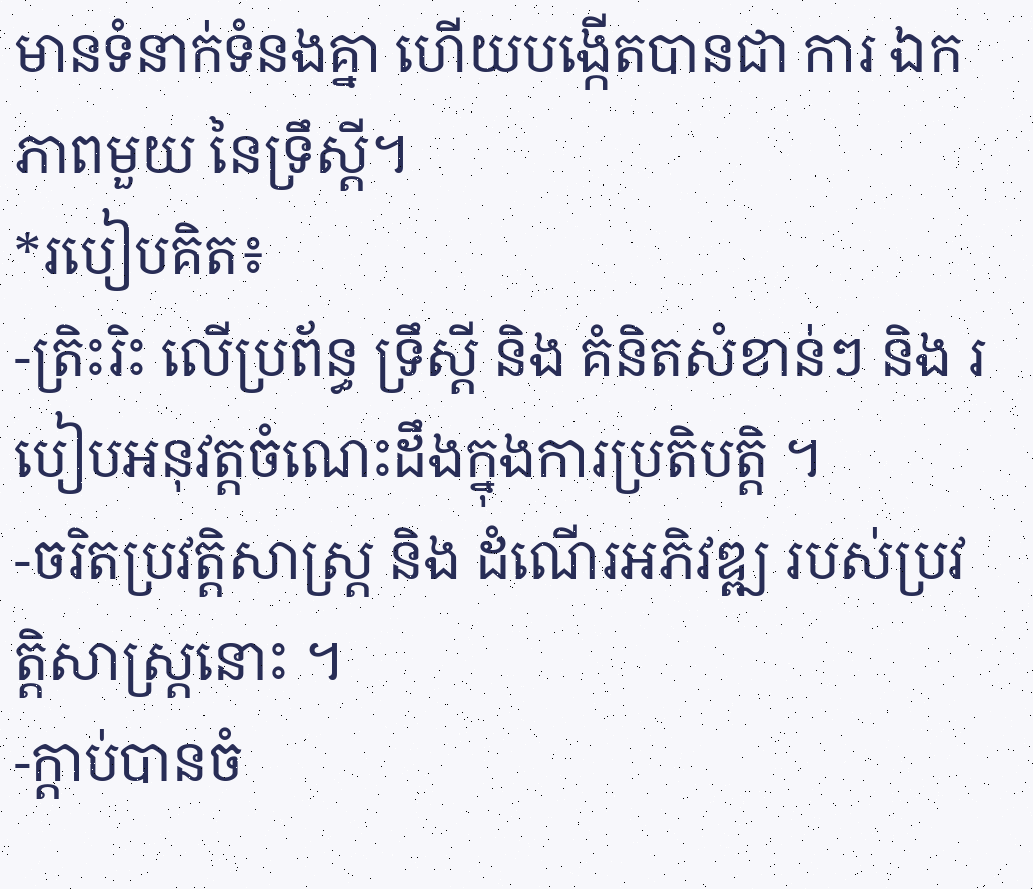មានទំនាក់ទំនងគ្នា ហើយបង្កើតបានជា ការ ឯកភាពមួយ នៃទ្រឹស្តី។
*របៀបគិត៖
-ត្រិះរិះ លើប្រព័ន្ធ ទ្រឹស្តី និង គំនិតសំខាន់ៗ និង របៀបអនុវត្តចំណេះដឹងក្នុងការប្រតិបត្តិ ។
-ចរិតប្រវត្តិសាស្រ្ត និង ដំណើរអភិវឌ្ឍ របស់ប្រវត្តិសាស្ត្រនោះ ។
-ក្តាប់បានចំ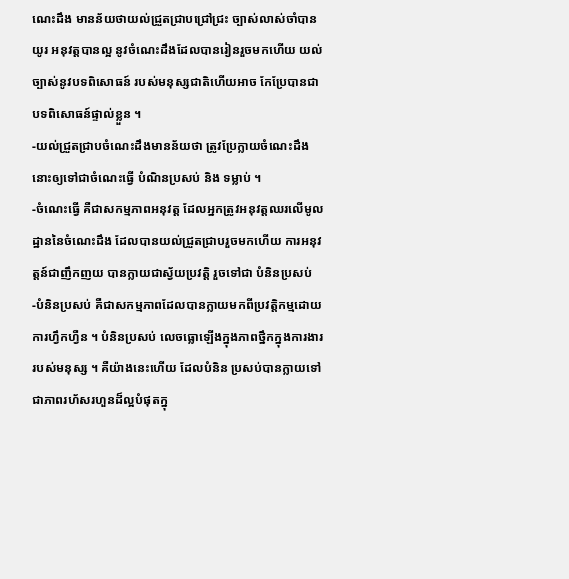ណេះដឹង មានន័យថាយល់ជ្រួតជ្រាបជ្រៅជ្រះ ច្បាស់លាស់ចាំបានយូរ អនុវត្តបានល្អ នូវចំណេះដឹងដែលបានរៀនរួចមកហើយ យល់ច្បាស់នូវបទពិសោធន៍ របស់មនុស្សជាតិហើយអាច កែប្រែបានជាបទពិសោធន៍ផ្ទាល់ខ្លួន ។
-យល់ជ្រួតជ្រាបចំណេះដឹងមានន័យថា ត្រូវប្រែក្លាយចំណេះដឹងនោះឲ្យទៅជាចំណេះធ្វើ បំណិនប្រសប់ និង ទម្លាប់ ។
-ចំណេះធ្វើ គឺជាសកម្មភាពអនុវត្ត ដែលអ្នកត្រូវអនុវត្តឈរលើមូលដ្ឋាននៃចំណេះដឹង ដែលបានយល់ជ្រួតជ្រាបរួចមកហើយ ការអនុវត្តន៍ជាញឹកញយ បានក្លាយជាស្វ័យប្រវត្តិ រួចទៅជា បំនិនប្រសប់
-បំនិនប្រសប់ គឺជាសកម្មភាពដែលបានក្លាយមកពីប្រវត្តិកម្មដោយការហ្វឹកហ្វឺន ។ បំនិនប្រសប់ លេចធ្លោឡើងក្នុងភាពថ្នឹកក្នុងការងាររបស់មនុស្ស ។ គឺយ៉ាងនេះហើយ ដែលបំនិន ប្រសប់បានក្លាយទៅជាភាពរហ័សរហួនដ៏ល្អបំផុតក្នុ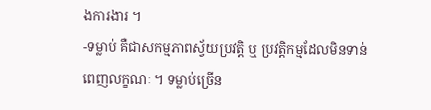ងការងារ ។
-ទម្លាប់ គឺជាសកម្មភាពស្វ័យប្រវត្តិ ឬ ប្រវត្តិកម្មដែលមិនទាន់ពេញលក្ខណៈ ។ ទម្លាប់ច្រើន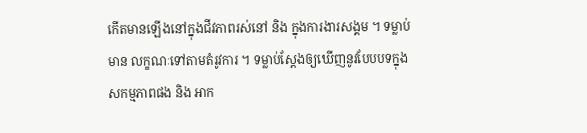កើតមានឡើងនៅក្នុងជីវភាពរស់នៅ និង ក្នុងការងារសង្គម ។ ទម្លាប់មាន លក្ខណៈទៅតាមតំរូវការ ។ ទម្លាប់ស្តែងឲ្យឃើញនូវបែបបទក្នុងសកម្មភាពផង និង អាក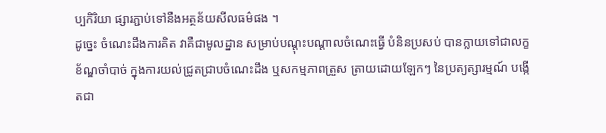ប្បកិរិយា ផ្សារភ្ជាប់ទៅនឺងអត្ថន័យសីលធម៌ផង ។
ដូច្នេះ ចំណេះដឹងការគិត វាគឺជាមូលដ្នាន សម្រាប់បណ្តុះបណ្តាលចំណេះធ្វើ បំនិនប្រសប់ បានក្លាយទៅជាលក្ខខ័ណ្ឌចាំបាច់ ក្នុងការយល់ជ្រូតជ្រាបចំណេះដឹង ឬសកម្មភាពត្រួស ត្រាយដោយឡែកៗ នៃប្រត្យត្សារម្មណ៍ បង្កើតជា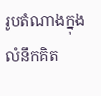រូបតំណាងក្នុងលំនឹកគិត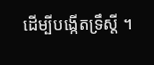ដើម្បីបង្កើតទ្រឹស្តី ។